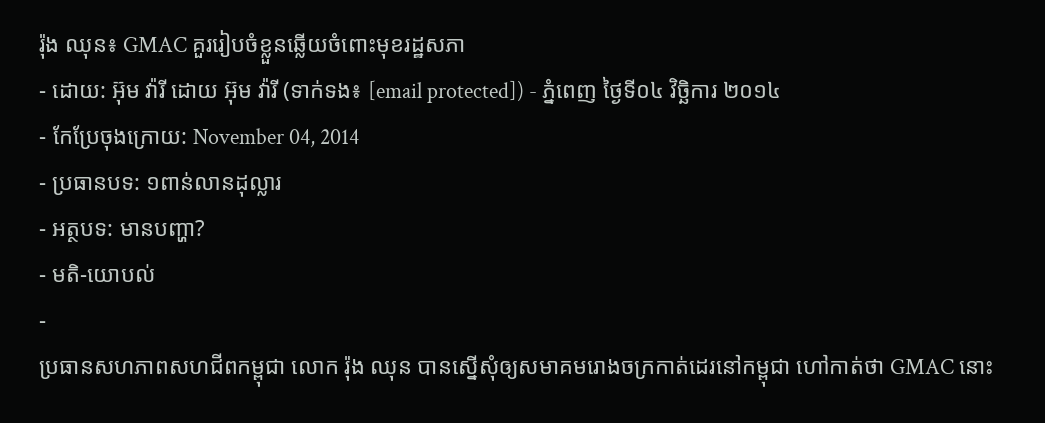រ៉ុង ឈុន៖ GMAC គួររៀបចំខ្លួនឆ្លើយចំពោះមុខរដ្ឋសភា
- ដោយ: អ៊ុម វ៉ារី ដោយ អ៊ុម វ៉ារី (ទាក់ទង៖ [email protected]) - ភ្នំពេញ ថ្ងៃទី០៤ វិច្ឆិការ ២០១៤
- កែប្រែចុងក្រោយ: November 04, 2014
- ប្រធានបទ: ១ពាន់លានដុល្លារ
- អត្ថបទ: មានបញ្ហា?
- មតិ-យោបល់
-
ប្រធានសហភាពសហជីពកម្ពុជា លោក រ៉ុង ឈុន បានស្នើសុំឲ្យសមាគមរោងចក្រកាត់ដេរនៅកម្ពុជា ហៅកាត់ថា GMAC នោះ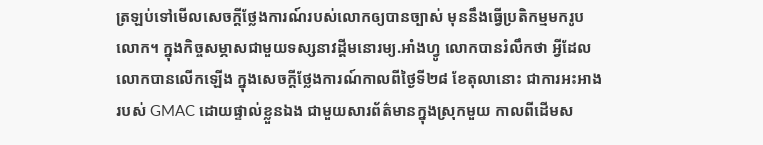ត្រឡប់ទៅមើលសេចក្តីថ្លែងការណ៍របស់លោកឲ្យបានច្បាស់ មុននឹងធ្វើប្រតិកម្មមករូបលោក។ ក្នុងកិច្ចសម្ភាសជាមួយទស្សនាវដ្តីមនោរម្យ.អាំងហ្វូ លោកបានរំលឹកថា អ្វីដែលលោកបានលើកឡើង ក្នុងសេចក្តីថ្លែងការណ៍កាលពីថ្ងៃទី២៨ ខែតុលានោះ ជាការអះអាងរបស់ GMAC ដោយផ្ទាល់ខ្លួនឯង ជាមួយសារព័ត៌មានក្នុងស្រុកមួយ កាលពីដើមស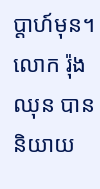ប្តាហ៍មុន។
លោក រ៉ុង ឈុន បាននិយាយ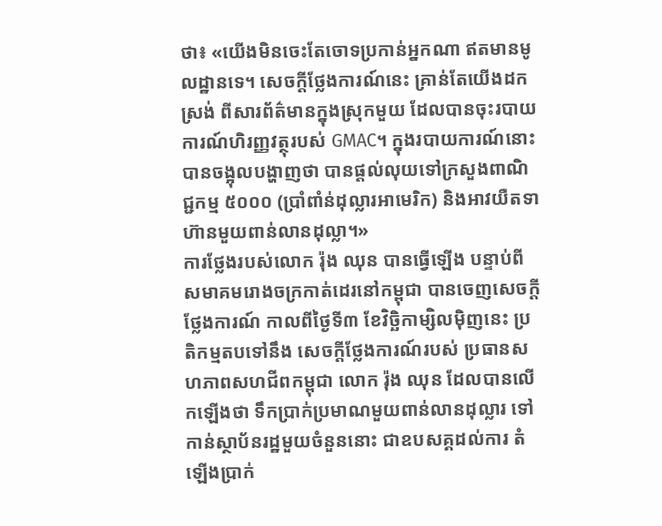ថា៖ «យើងមិនចេះតែចោទប្រកាន់អ្នកណា ឥតមានមូលដ្ឋានទេ។ សេចក្តីថ្លែងការណ៍នេះ គ្រាន់តែយើងដកស្រង់ ពីសារព័ត៌មានក្នុងស្រុកមួយ ដែលបានចុះរបាយការណ៍ហិរញ្ញវត្ថុរបស់ GMAC។ ក្នុងរបាយការណ៍នោះ បានចង្អុលបង្ហាញថា បានផ្តល់លុយទៅក្រសួងពាណិជ្ជកម្ម ៥០០០ (ប្រាំពាំន់ដុល្លារអាមេរិក) និងអាវយឺតទាហ៊ានមួយពាន់លានដុល្លា។»
ការថ្លែងរបស់លោក រ៉ុង ឈុន បានធ្វើឡើង បន្ទាប់ពីសមាគមរោងចក្រកាត់ដេរនៅកម្ពុជា បានចេញសេចក្តីថ្លែងការណ៍ កាលពីថ្ងៃទី៣ ខែវិច្ឆិកាម្សិលម៉ិញនេះ ប្រតិកម្មតបទៅនឹង សេចក្តីថ្លែងការណ៍របស់ ប្រធានសហភាពសហជីពកម្ពុជា លោក រ៉ុង ឈុន ដែលបានលើកឡើងថា ទឹកប្រាក់ប្រមាណមួយពាន់លានដុល្លារ ទៅកាន់ស្ថាប័នរដ្ឋមួយចំនួននោះ ជាឧបសគ្គដល់ការ តំឡើងប្រាក់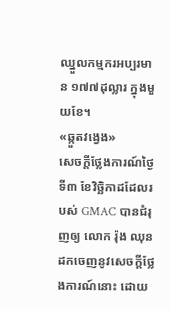ឈ្នួលកម្មករអប្បរមាន ១៧៧ដុល្លារ ក្នុងមួយខែ។
«ឆ្កួតវងេ្វង»
សេចក្តីថ្លែងការណ៍ថ្ងៃទី៣ ខែវិច្ឆិកាដដែលរបស់ GMAC បានជំរុញឲ្យ លោក រ៉ុង ឈុន ដកចេញនូវសេចក្តីថ្លែងការណ៍នោះ ដោយ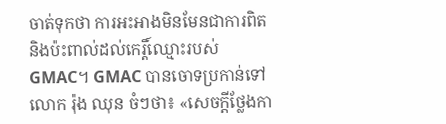ចាត់ទុកថា ការអះអាងមិនមែនជាការពិត និងប៉ះពាល់ដល់កេរ្តិ៍ឈ្មោះរបស់ GMAC។ GMAC បានចោទប្រកាន់ទៅលោក រ៉ុង ឈុន ចំៗថា៖ «សេចក្តីថ្លែងកា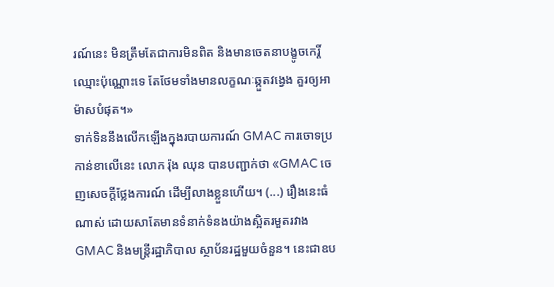រណ៍នេះ មិនត្រឹមតែជាការមិនពិត និងមានចេតនាបង្ខូចកេរ្តិ៍ឈ្មោះប៉ុណ្ណោះទេ តែថែមទាំងមានលក្ខណៈឆ្កួតវង្វេង គួរឲ្យអាម៉ាសបំផុត។»
ទាក់ទិននឹងលើកឡើងក្នុងរបាយការណ៍ GMAC ការចោទប្រកាន់ខាលើនេះ លោក រ៉ុង ឈុន បានបញ្ជាក់ថា «GMAC ចេញសេចក្តីថ្លែងការណ៍ ដើម្បីលាងខ្លួនហើយ។ (...) រឿងនេះធំណាស់ ដោយសាតែមានទំនាក់ទំនងយ៉ាងស្អិតរមួតរវាង GMAC និងមន្រ្តីរដ្ឋាភិបាល ស្ថាប័នរដ្ឋមួយចំនួន។ នេះជាឧប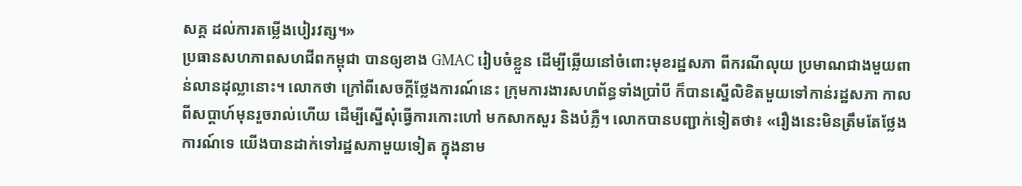សគ្គ ដល់ការតម្លើងបៀរវត្ស។»
ប្រធានសហភាពសហជីពកម្ពុជា បានឲ្យខាង GMAC រៀបចំខ្លួន ដើម្បីឆ្លើយនៅចំពោះមុខរដ្ឋសភា ពីករណីលុយ ប្រមាណជាងមួយពាន់លានដុល្លានោះ។ លោកថា ក្រៅពីសេចក្តីថ្លែងការណ៍នេះ ក្រុមការងារសហព័ន្ធទាំងប្រាំបី ក៏បានស្នើលិខិតមួយទៅកាន់រដ្ឋសភា កាលពីសប្តាហ៍មុនរួចរាល់ហើយ ដើម្បីស្នើសុំធ្វើការកោះហៅ មកសាកសួរ និងបំភ្លឺ។ លោកបានបញ្ជាក់ទៀតថា៖ «រឿងនេះមិនត្រឹមតែថ្លែងការណ៍ទេ យើងបានដាក់ទៅរដ្ឋសភាមួយទៀត ក្នុងនាម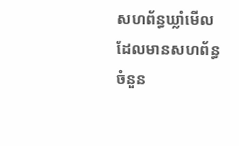សហព័ន្ធឃ្លាំមើល ដែលមានសហព័ន្ធចំនួន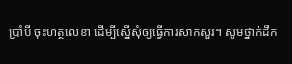ប្រាំបី ចុះហត្ថលេខា ដើម្បីស្នើសុំឲ្យធ្វើការសាកសួរ។ សូមថ្នាក់ដឹក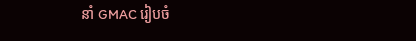នាំ GMAC រៀបចំ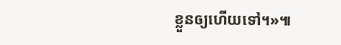ខ្លួនឲ្យហើយទៅ។»៕